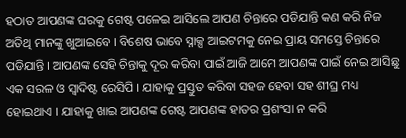ହଠାତ ଆପଣଙ୍କ ଘରକୁ ଗେଷ୍ଟ ପଳେଇ ଆସିଲେ ଆପଣ ଚିନ୍ତାରେ ପଡିଯାନ୍ତି କଣ କରି ନିଜ ଅତିଥି ମାନଙ୍କୁ ଖୁଆଇବେ । ବିଶେଷ ଭାବେ ସ୍ନାକ୍ସ ଆଇଟମକୁ ନେଇ ପ୍ରାୟ ସମସ୍ତେ ଚିନ୍ତାରେ ପଡିଯାନ୍ତି । ଆପଣଙ୍କ ସେହି ଚିନ୍ତାକୁ ଦୂର କରିବା ପାଇଁ ଆଜି ଆମେ ଆପଣଙ୍କ ପାଇଁ ନେଇ ଆସିଛୁ ଏକ ସରଳ ଓ ସ୍ୱାଦିଷ୍ଟ ରେସିପି । ଯାହାକୁ ପ୍ରସ୍ତୁତ କରିବା ସହଜ ହେବା ସହ ଶୀଘ୍ର ମଧ୍ୟ ହୋଇଥାଏ । ଯାହାକୁ ଖାଇ ଆପଣଙ୍କ ଗେଷ୍ଟ ଆପଣଙ୍କ ହାତର ପ୍ରଶଂସା ନ କରି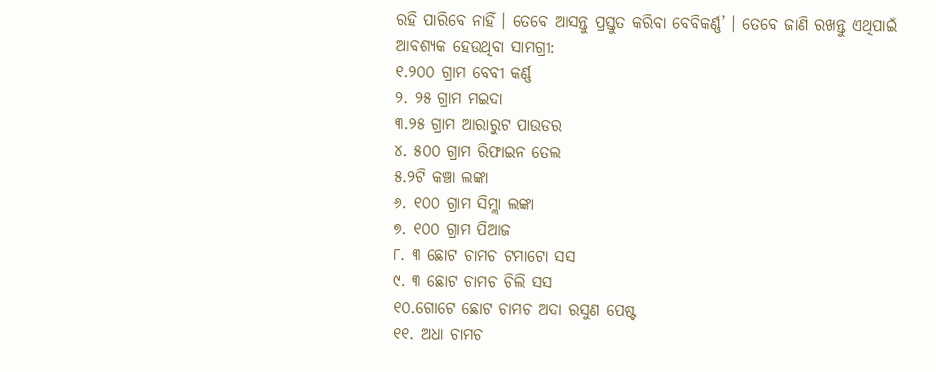ରହି ପାରିବେ ନାହିଁ । ତେବେ ଆସନ୍ତୁ ପ୍ରସ୍ତୁତ କରିବା ବେବିକର୍ଣ୍ଣ’ । ତେବେ ଜାଣି ରଖନ୍ତୁ ଏଥିପାଇଁ
ଆବଶ୍ୟକ ହେଉଥିବା ସାମଗ୍ରୀ:
୧.୨୦୦ ଗ୍ରାମ ବେବୀ କର୍ଣ୍ଣ
୨. ୨୫ ଗ୍ରାମ ମଇଦା
୩.୨୫ ଗ୍ରାମ ଆରାରୁଟ ପାଉଡର
୪. ୫୦୦ ଗ୍ରାମ ରିଫାଇନ ତେଲ
୫.୨ଟି କଞ୍ଚା ଲଙ୍କା
୬. ୧୦୦ ଗ୍ରାମ ସିମ୍ଲା ଲଙ୍କା
୭. ୧୦୦ ଗ୍ରାମ ପିଆଜ
୮. ୩ ଛୋଟ ଚାମଚ ଟମାଟୋ ସସ
୯. ୩ ଛୋଟ ଚାମଚ ଚିଲି ସସ
୧୦.ଗୋଟେ ଛୋଟ ଚାମଚ ଅଦା ରସୁଣ ପେଷ୍ଟ
୧୧. ଅଧା ଚାମଚ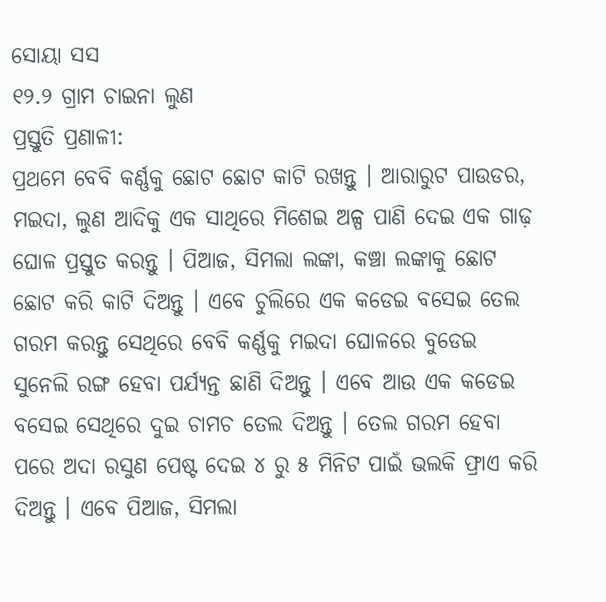ସୋୟା ସସ
୧୨.୨ ଗ୍ରାମ ଚାଇନା ଲୁଣ
ପ୍ରସ୍ତୁତି ପ୍ରଣାଳୀ:
ପ୍ରଥମେ ବେବି କର୍ଣ୍ଣକୁ ଛୋଟ ଛୋଟ କାଟି ରଖନ୍ତୁ । ଆରାରୁଟ ପାଉଡର, ମଇଦା, ଲୁଣ ଆଦିକୁ ଏକ ସାଥିରେ ମିଶେଇ ଅଳ୍ପ ପାଣି ଦେଇ ଏକ ଗାଢ଼ ଘୋଳ ପ୍ରସ୍ତୁତ କରନ୍ତୁ । ପିଆଜ, ସିମଲା ଲଙ୍କା, କଞ୍ଚା ଲଙ୍କାକୁ ଛୋଟ ଛୋଟ କରି କାଟି ଦିଅନ୍ତୁ । ଏବେ ଚୁଲିରେ ଏକ କଡେଇ ବସେଇ ତେଲ ଗରମ କରନ୍ତୁ ସେଥିରେ ବେବି କର୍ଣ୍ଣକୁ ମଇଦା ଘୋଳରେ ବୁଡେଇ ସୁନେଲି ରଙ୍ଗ ହେବା ପର୍ଯ୍ୟନ୍ତ ଛାଣି ଦିଅନ୍ତୁ । ଏବେ ଆଉ ଏକ କଡେଇ ବସେଇ ସେଥିରେ ଦୁଇ ଚାମଚ ତେଲ ଦିଅନ୍ତୁ । ତେଲ ଗରମ ହେବା ପରେ ଅଦା ରସୁଣ ପେଷ୍ଟ ଦେଇ ୪ ରୁ ୫ ମିନିଟ ପାଇଁ ଭଲକି ଫ୍ରାଏ କରି ଦିଅନ୍ତୁ । ଏବେ ପିଆଜ, ସିମଲା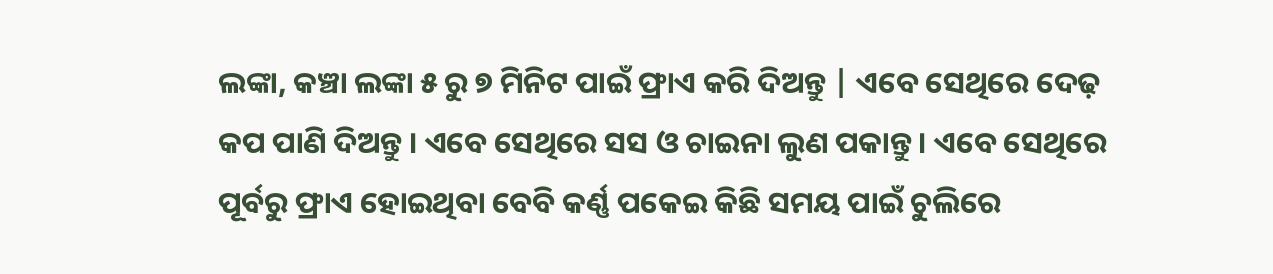ଲଙ୍କା, କଞ୍ଚା ଲଙ୍କା ୫ ରୁ ୭ ମିନିଟ ପାଇଁ ଫ୍ରାଏ କରି ଦିଅନ୍ତୁ | ଏବେ ସେଥିରେ ଦେଢ଼ କପ ପାଣି ଦିଅନ୍ତୁ । ଏବେ ସେଥିରେ ସସ ଓ ଚାଇନା ଲୁଣ ପକାନ୍ତୁ । ଏବେ ସେଥିରେ ପୂର୍ବରୁ ଫ୍ରାଏ ହୋଇଥିବା ବେବି କର୍ଣ୍ଣ ପକେଇ କିଛି ସମୟ ପାଇଁ ଚୁଲିରେ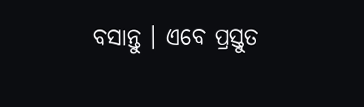ବସାନ୍ତୁ । ଏବେ ପ୍ରସ୍ତୁତ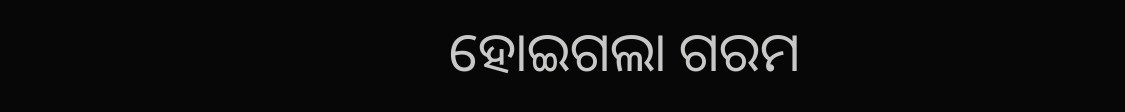ହୋଇଗଲା ଗରମ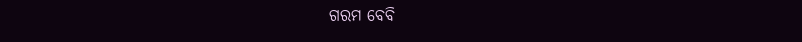ଗରମ ବେବି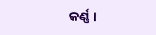କର୍ଣ୍ଣ ।